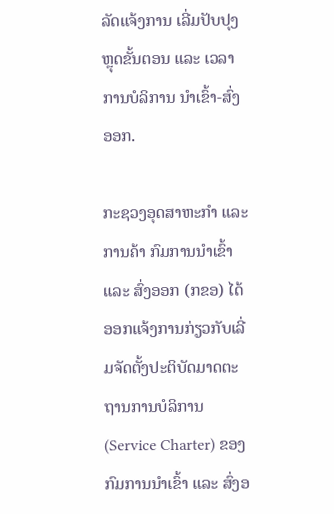ລັດແຈ້ງການ ເລີ່ມປັບປຸງ ຫຼຸດຂັ້ນຕອນ ແລະ ເວລາ ການບໍລິການ ນຳເຂົ້າ-ສົ່ງອອກ.

ກະຊວງອຸດສາຫະກຳ ແລະ ການຄ້າ ກົມການນຳເຂົ້າ ແລະ ສົ່ງອອກ (ກຂອ) ໄດ້ອອກແຈ້ງການກ່ຽວກັບເລີ່ມຈັດຕັ້ງປະຕິບັດມາດຕະຖານການບໍລິການ (Service Charter) ຂອງກົມການນຳເຂົ້າ ແລະ ສົ່ງອ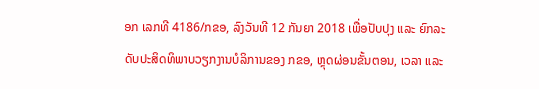ອກ ເລກທີ 4186/ກຂອ, ລົງວັນທີ 12 ກັນຍາ 2018 ເພື່ອປັບປຸງ ແລະ ຍົກລະດັບປະສິດທິພາບວຽກງານບໍລິການຂອງ ກຂອ, ຫຼຸດຜ່ອນຂັ້ນຕອນ, ເວລາ ແລະ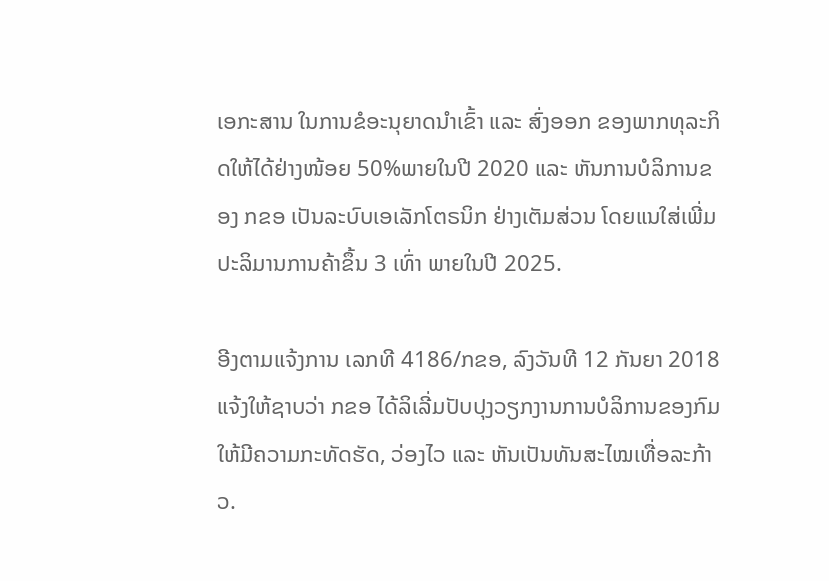ເອກະສານ ໃນການຂໍອະນຸຍາດນຳເຂົ້າ ແລະ ສົ່ງອອກ ຂອງພາກທຸລະກິດໃຫ້ໄດ້ຢ່າງໜ້ອຍ 50%ພາຍໃນປີ 2020 ແລະ ຫັນການບໍລິການຂອງ ກຂອ ເປັນລະບົບເອເລັກໂຕຣນິກ ຢ່າງເຕັມສ່ວນ ໂດຍແນໃສ່ເພີ່ມປະລິມານການຄ້າຂຶ້ນ 3 ເທົ່າ ພາຍໃນປີ 2025.

ອີງຕາມແຈ້ງການ ເລກທີ 4186/ກຂອ, ລົງວັນທີ 12 ກັນຍາ 2018 ແຈ້ງໃຫ້ຊາບວ່າ ກຂອ ໄດ້ລິເລີ່ມປັບປຸງວຽກງານການບໍລິການຂອງກົມໃຫ້ມີຄວາມກະທັດຮັດ, ວ່ອງໄວ ແລະ ຫັນເປັນທັນສະໄໝເທື່ອລະກ້າວ.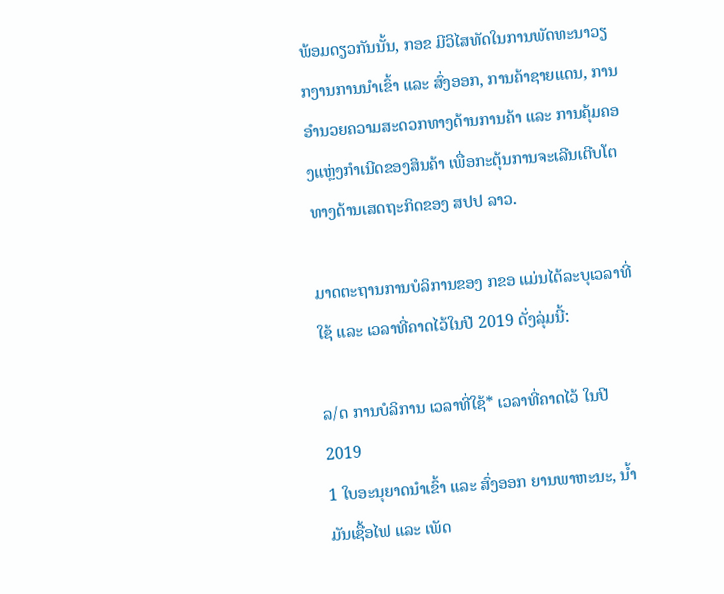ພ້ອມດຽວກັນນັ້ນ, ກອຂ ມີວິໄສທັດໃນການພັດທະນາວຽກງານການນຳເຂົ້າ ແລະ ສົ່ງອອກ, ການຄ້າຊາຍແດນ, ການອຳນວຍຄວາມສະດວກທາງດ້ານການຄ້າ ແລະ ການຄຸ້ມຄອງແຫຼ່ງກຳເນີດຂອງສິນຄ້າ ເພື່ອກະຕຸ້ນການຈະເລີນເຕີບໂຕທາງດ້ານເສດຖະກິດຂອງ ສປປ ລາວ.

ມາດຕະຖານການບໍລິການຂອງ ກຂອ ແມ່ນໄດ້ລະບຸເວລາທີ່ໃຊ້ ແລະ ເວລາທີ່ຄາດໄວ້ໃນປີ 2019 ດັ່ງລຸ່ມນີ້:

ລ/ດ ການບໍລິການ ເວລາທີ່ໃຊ້* ເວລາທີ່ຄາດໄວ້ ໃນປີ 2019
1 ໃບອະນຸຍາດນຳເຂົ້າ ແລະ ສົ່ງອອກ ຍານພາຫະນະ, ນໍ້າມັນເຊື້ອໄຟ ແລະ ເພັດ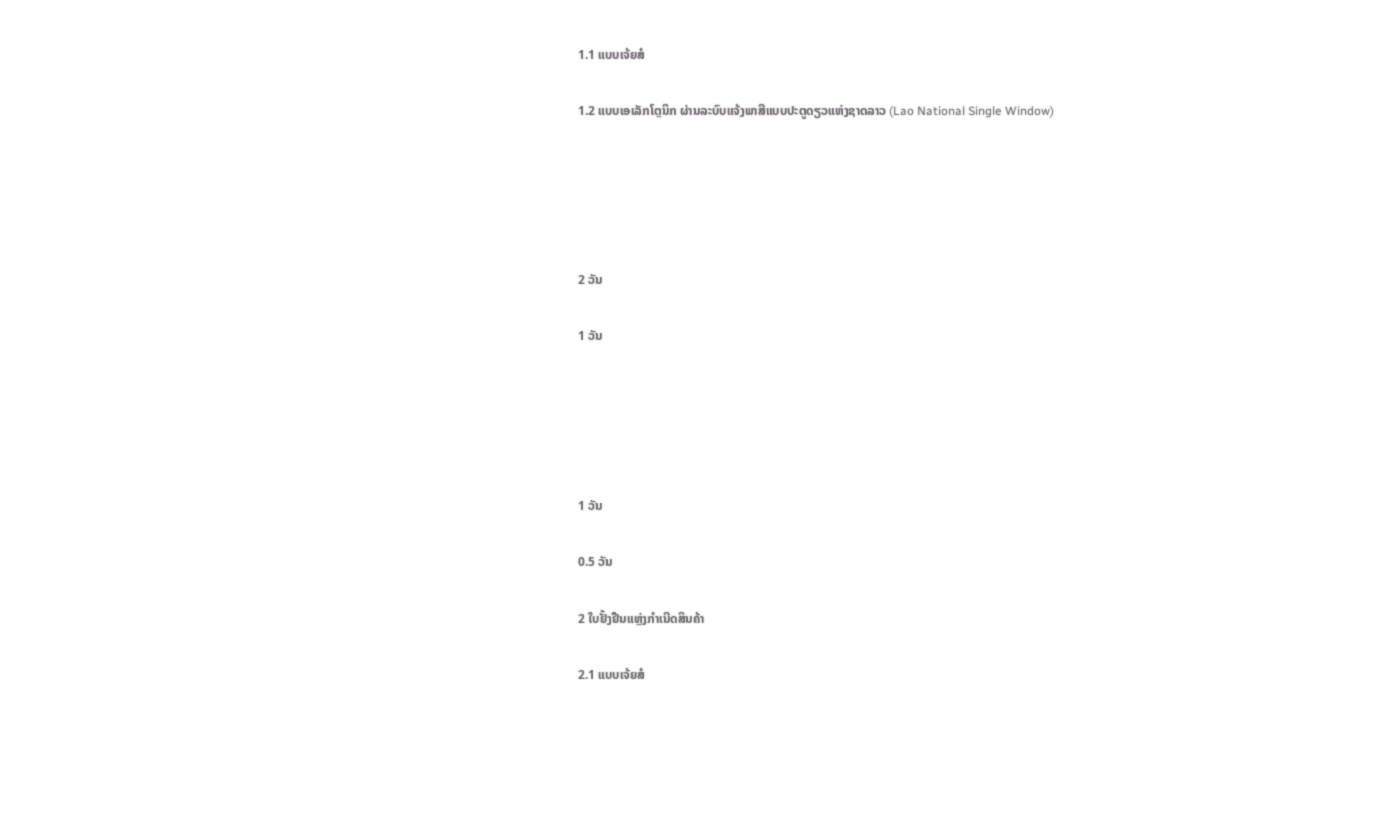1.1 ແບບເຈ້ຍສໍ

1.2 ແບບເອເລັກໂຕຼນິກ ຜ່ານລະບົບແຈ້ງພາສີແບບປະຕູດຽວແຫ່ງຊາດລາວ (Lao National Single Window)





2 ວັນ

1 ວັນ





1 ວັນ

0.5 ວັນ

2 ໃບຢັ້ງຢືນແຫຼ່ງກຳເນີດສິນຄ້າ

2.1 ແບບເຈ້ຍສໍ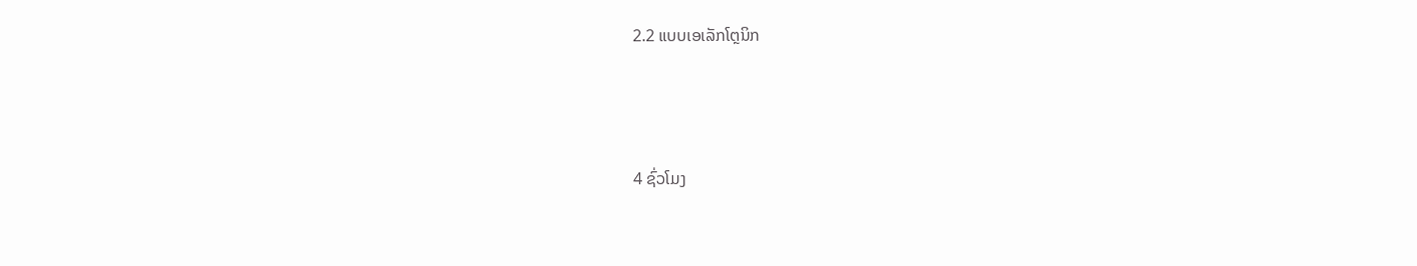2.2 ແບບເອເລັກໂຕຼນິກ



4 ຊົ່ວໂມງ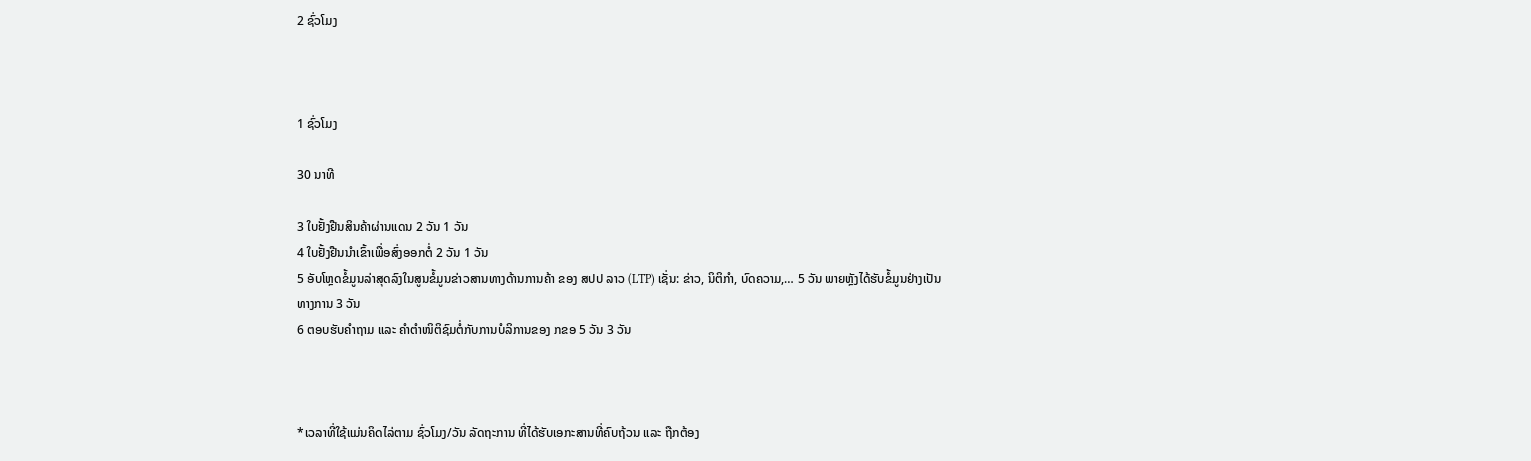2 ຊົ່ວໂມງ



1 ຊົ່ວໂມງ

30 ນາທີ

3 ໃບຢັ້ງຢືນສິນຄ້າຜ່ານແດນ 2 ວັນ 1 ວັນ
4 ໃບຢັ້ງຢືນນຳເຂົ້າເພື່ອສົ່ງອອກຕໍ່ 2 ວັນ 1 ວັນ
5 ອັບໂຫຼດຂໍ້ມູນລ່າສຸດລົງໃນສູນຂໍ້ມູນຂ່າວສານທາງດ້ານການຄ້າ ຂອງ ສປປ ລາວ (LTP) ເຊັ່ນ: ຂ່າວ, ນິຕິກຳ, ບົດຄວາມ,… 5 ວັນ ພາຍຫຼັງໄດ້ຮັບຂໍ້ມູນຢ່າງເປັນທາງການ 3 ວັນ
6 ຕອບຮັບຄຳຖາມ ແລະ ຄຳຕຳໜິຕິຊົມຕໍ່ກັບການບໍລິການຂອງ ກຂອ 5 ວັນ 3 ວັນ



*ເວລາທີ່ໃຊ້ແມ່ນຄິດໄລ່ຕາມ ຊົ່ວໂມງ/ວັນ ລັດຖະການ ທີ່ໄດ້ຮັບເອກະສານທີ່ຄົບຖ້ວນ ແລະ ຖືກຕ້ອງ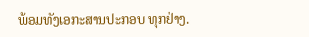ພ້ອມທັງເອກະສານປະກອບ ທຸກຢ່າງ.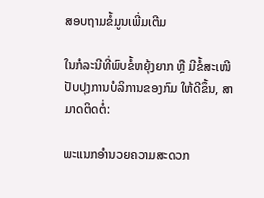ສອບຖາມຂໍ້ມູນເພີ່ມເຕີມ

ໃນກໍລະນີທີ່ພົບຂໍ້ຫຍຸ້ງຍາກ ຫຼື ມີຂໍ້ສະເໜີປັບປຸງການບໍລິການຂອງກົມ ໃຫ້ດີຂຶ້ນ, ສາມາດຕິດຕໍ່:

ພະແນກອຳນວຍຄວາມສະດວກ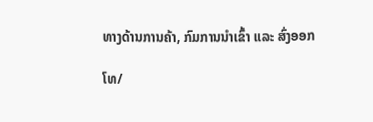ທາງດ້ານການຄ້າ, ກົມການນຳເຂົ້າ ແລະ ສົ່ງອອກ

ໂທ/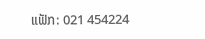ແຟັກ: 021 454224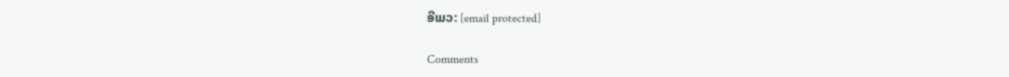ອີເມວ: [email protected]

Comments